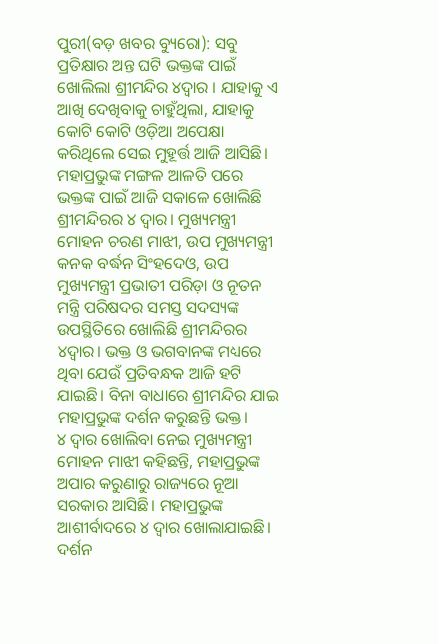ପୁରୀ(ବଡ଼ ଖବର ବ୍ୟୁରୋ): ସବୁ ପ୍ରତିକ୍ଷାର ଅନ୍ତ ଘଟି ଭକ୍ତଙ୍କ ପାଇଁ ଖୋଲିଲା ଶ୍ରୀମନ୍ଦିର ୪ଦ୍ୱାର । ଯାହାକୁ ଏ ଆଖି ଦେଖିବାକୁ ଚାହୁଁଥିଲା, ଯାହାକୁ କୋଟି କୋଟି ଓଡ଼ିଆ ଅପେକ୍ଷା କରିଥିଲେ ସେଇ ମୁହୂର୍ତ୍ତ ଆଜି ଆସିଛି। ମହାପ୍ରଭୁଙ୍କ ମଙ୍ଗଳ ଆଳତି ପରେ ଭକ୍ତଙ୍କ ପାଇଁ ଆଜି ସକାଳେ ଖୋଲିଛି ଶ୍ରୀମନ୍ଦିରର ୪ ଦ୍ୱାର। ମୁଖ୍ୟମନ୍ତ୍ରୀ ମୋହନ ଚରଣ ମାଝୀ, ଉପ ମୁଖ୍ୟମନ୍ତ୍ରୀ କନକ ବର୍ଦ୍ଧନ ସିଂହଦେଓ, ଉପ ମୁଖ୍ୟମନ୍ତ୍ରୀ ପ୍ରଭାତୀ ପରିଡ଼ା ଓ ନୂତନ ମନ୍ତ୍ରି ପରିଷଦର ସମସ୍ତ ସଦସ୍ୟଙ୍କ ଉପସ୍ଥିତିରେ ଖୋଲିଛି ଶ୍ରୀମନ୍ଦିରର ୪ଦ୍ୱାର। ଭକ୍ତ ଓ ଭଗବାନଙ୍କ ମଧ୍ୟରେ ଥିବା ଯେଉଁ ପ୍ରତିବନ୍ଧକ ଆଜି ହଟି ଯାଇଛି। ବିନା ବାଧାରେ ଶ୍ରୀମନ୍ଦିର ଯାଇ ମହାପ୍ରଭୁଙ୍କ ଦର୍ଶନ କରୁଛନ୍ତି ଭକ୍ତ।
୪ ଦ୍ୱାର ଖୋଲିବା ନେଇ ମୁଖ୍ୟମନ୍ତ୍ରୀ ମୋହନ ମାଝୀ କହିଛନ୍ତି, ମହାପ୍ରଭୁଙ୍କ ଅପାର କରୁଣାରୁ ରାଜ୍ୟରେ ନୂଆ ସରକାର ଆସିଛି। ମହାପ୍ରଭୁଙ୍କ ଆଶୀର୍ବାଦରେ ୪ ଦ୍ୱାର ଖୋଲାଯାଇଛି। ଦର୍ଶନ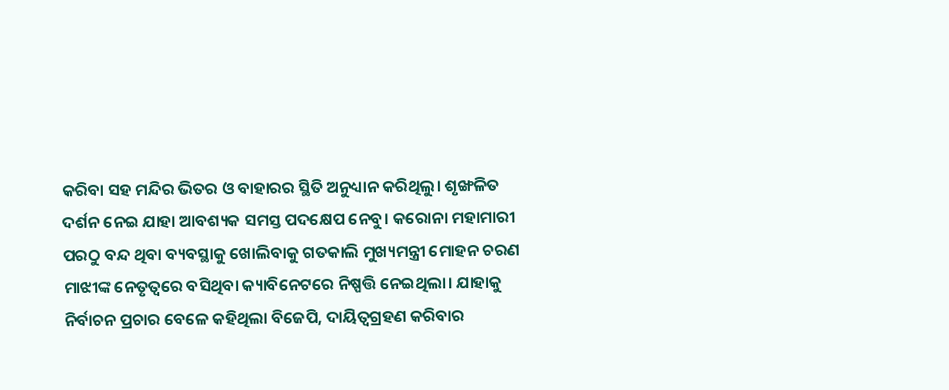କରିବା ସହ ମନ୍ଦିର ଭିତର ଓ ବାହାରର ସ୍ଥିତି ଅନୁଧ୍ୟାନ କରିଥିଲୁ। ଶୃଙ୍ଖଳିତ ଦର୍ଶନ ନେଇ ଯାହା ଆବଶ୍ୟକ ସମସ୍ତ ପଦକ୍ଷେପ ନେବୁ। କରୋନା ମହାମାରୀ ପରଠୁ ବନ୍ଦ ଥିବା ବ୍ୟବସ୍ଥାକୁ ଖୋଲିବାକୁ ଗତକାଲି ମୁଖ୍ୟମନ୍ତ୍ରୀ ମୋହନ ଚରଣ ମାଝୀଙ୍କ ନେତୃତ୍ୱରେ ବସିଥିବା କ୍ୟାବିନେଟରେ ନିଷ୍ପତ୍ତି ନେଇଥିଲା। ଯାହାକୁ ନିର୍ବାଚନ ପ୍ରଚାର ବେଳେ କହିଥିଲା ବିଜେପି, ଦାୟିତ୍ୱଗ୍ରହଣ କରିବାର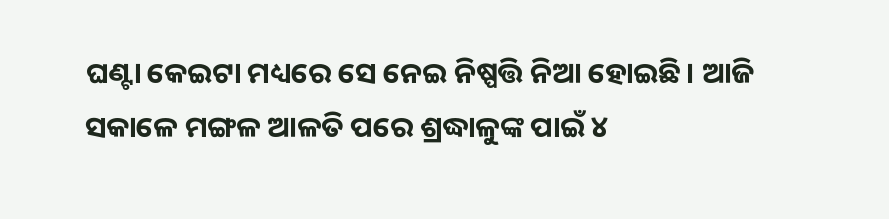ଘଣ୍ଟା କେଇଟା ମଧ୍ୟରେ ସେ ନେଇ ନିଷ୍ପତ୍ତି ନିଆ ହୋଇଛି। ଆଜି ସକାଳେ ମଙ୍ଗଳ ଆଳତି ପରେ ଶ୍ରଦ୍ଧାଳୁଙ୍କ ପାଇଁ ୪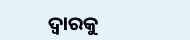ଦ୍ୱାରକୁ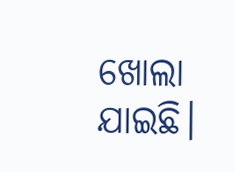ଖୋଲା ଯାଇଛି।